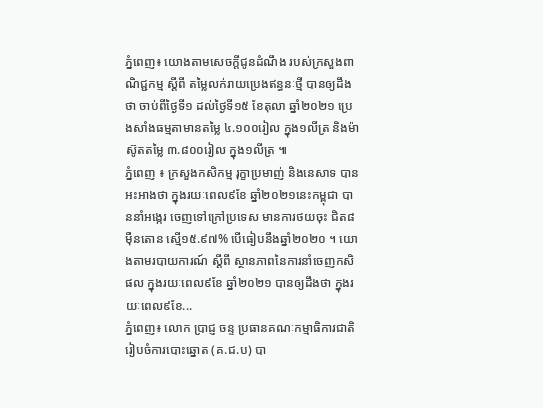ភ្នំពេញ៖ យោងតាមសេចក្តីជូនដំណឹង របស់ក្រសួងពាណិជ្ជកម្ម ស្ដីពី តម្លៃលក់រាយប្រេងឥន្ធនៈថ្មី បានឲ្យដឹងថា ចាប់ពីថ្ងៃទី១ ដល់ថ្ងៃទី១៥ ខែតុលា ឆ្នាំ២០២១ ប្រេងសាំងធម្មតាមានតម្លៃ ៤.១០០រៀល ក្នុង១លីត្រ និងម៉ាស៊ូតតម្លៃ ៣.៨០០រៀល ក្នុង១លីត្រ ៕
ភ្នំពេញ ៖ ក្រសួងកសិកម្ម រុក្ខាប្រមាញ់ និងនេសាទ បានអះអាងថា ក្នុងរយៈពេល៩ខែ ឆ្នាំ២០២១នេះកម្ពុជា បាននាំអង្កេរ ចេញទៅក្រៅប្រទេស មានការថយចុះ ជិត៨ម៉ឺនតោន ស្មើ១៥.៩៧% បើធៀបនឹងឆ្នាំ២០២០ ។ យោងតាមរបាយការណ៍ ស្ដីពី ស្ថានភាពនៃការនាំចេញកសិផល ក្នុងរយៈពេល៩ខែ ឆ្នាំ២០២១ បានឲ្យដឹងថា ក្នុងរយៈពេល៩ខែ...
ភ្នំពេញ៖ លោក ប្រាជ្ញ ចន្ទ ប្រធានគណៈកម្មាធិការជាតិ រៀបចំការបោះឆ្នោត (គ.ជ.ប) បា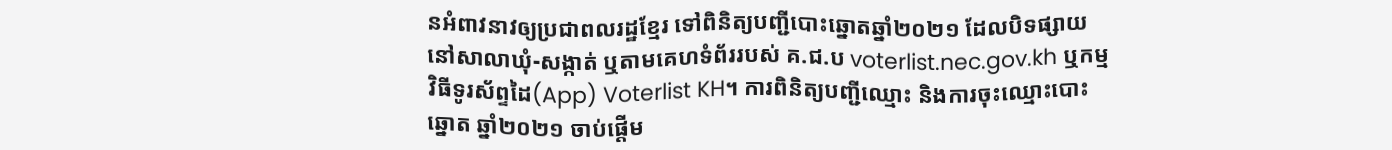នអំពាវនាវឲ្យប្រជាពលរដ្ឋខ្មែរ ទៅពិនិត្យបញ្ជីបោះឆ្នោតឆ្នាំ២០២១ ដែលបិទផ្សាយនៅសាលាឃុំ-សង្កាត់ ឬតាមគេហទំព័ររបស់ គ.ជ.ប voterlist.nec.gov.kh ឬកម្មវិធីទូរស័ព្ទដៃ(App) Voterlist KH។ ការពិនិត្យបញ្ជីឈ្មោះ និងការចុះឈ្មោះបោះឆ្នោត ឆ្នាំ២០២១ ចាប់ផ្តើម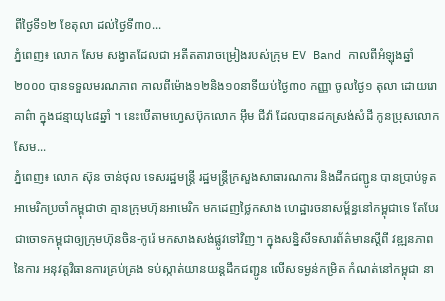ពីថ្ងៃទី១២ ខែតុលា ដល់ថ្ងៃទី៣០...
ភ្នំពេញ៖ លោក សែម សង្វាតដែលជា អតីតតារាចម្រៀងរបស់ក្រុម EV Band កាលពីអំឡុងឆ្នាំ២០០០ បានទទួលមរណភាព កាលពីម៉ោង១២និង១០នាទីយប់ថ្ងៃ៣០ កញ្ញា ចូលថ្ងៃ១ តុលា ដោយរោគាព៌ា ក្នុងជន្មាយុ៤៨ឆ្នាំ ។ នេះបើតាមហ្វេសប៊ុកលោក អ៊ឹម ជីវ៉ា ដែលបានដកស្រង់សំដី កូនប្រុសលោក សែម...
ភ្នំពេញ៖ លោក ស៊ុន ចាន់ថុល ទេសរដ្ឋមន្ដ្រី រដ្ឋមន្ដ្រីក្រសួងសាធារណការ និងដឹកជញ្ជូន បានប្រាប់ទូតអាមេរិកប្រចាំកម្ពុជាថា គ្មានក្រុមហ៊ុនអាមេរិក មកដេញថ្លៃកសាង ហេដ្ឋារចនាសម្ព័ន្ធនៅកម្ពុជាទេ តែបែរជាចោទកម្ពុជាឲ្យក្រុមហ៊ុនចិន-កូរ៉េ មកសាងសង់ផ្លូវទៅវិញ។ ក្នុងសន្និសីទសារព័ត៌មានស្ដីពី វឌ្ឍនភាពនៃការ អនុវត្តវិធានការគ្រប់គ្រង ទប់ស្កាត់យានយន្ដដឹកជញ្ជូន លើសទម្ងន់កម្រិត កំណត់នៅកម្ពុជា នា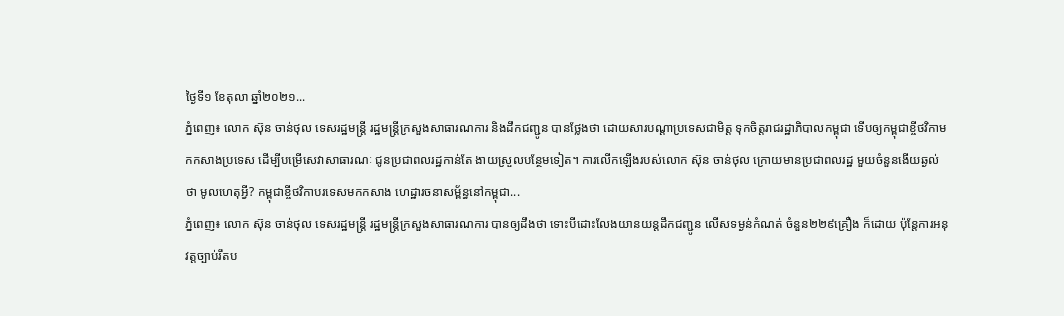ថ្ងៃទី១ ខែតុលា ឆ្នាំ២០២១...
ភ្នំពេញ៖ លោក ស៊ុន ចាន់ថុល ទេសរដ្ឋមន្ដ្រី រដ្ឋមន្ដ្រីក្រសួងសាធារណការ និងដឹកជញ្ជូន បានថ្លែងថា ដោយសារបណ្ដាប្រទេសជាមិត្ត ទុកចិត្តរាជរដ្ឋាភិបាលកម្ពុជា ទើបឲ្យកម្ពុជាខ្ចីថវិកាមកកសាងប្រទេស ដើម្បីបម្រើសេវាសាធារណៈ ជូនប្រជាពលរដ្ឋកាន់តែ ងាយស្រួលបន្ថែមទៀត។ ការលើកឡើងរបស់លោក ស៊ុន ចាន់ថុល ក្រោយមានប្រជាពលរដ្ឋ មួយចំនួនងើយឆ្ងល់ថា មូលហេតុអ្វី? កម្ពុជាខ្ចីថវិកាបរទេសមកកសាង ហេដ្ឋារចនាសម្ព័ន្ធនៅកម្ពុជា...
ភ្នំពេញ៖ លោក ស៊ុន ចាន់ថុល ទេសរដ្ឋមន្ត្រី រដ្ឋមន្ត្រីក្រសួងសាធារណការ បានឲ្យដឹងថា ទោះបីដោះលែងយានយន្ដដឹកជញ្ជូន លើសទម្ងន់កំណត់ ចំនួន២២៩គ្រឿង ក៏ដោយ ប៉ុន្តែការអនុវត្តច្បាប់រឹតប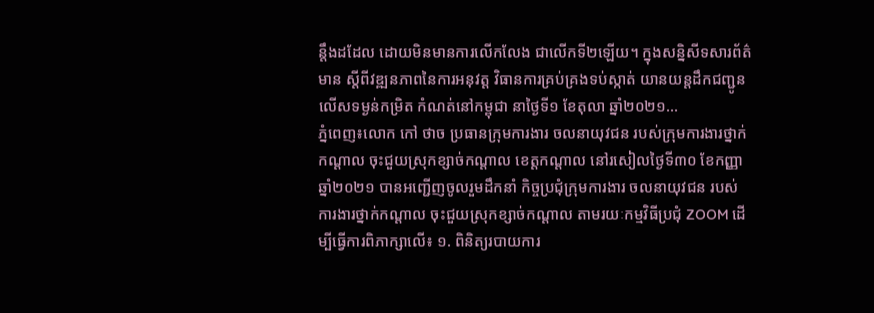ន្តឹងដដែល ដោយមិនមានការលើកលែង ជាលើកទី២ឡើយ។ ក្នុងសន្និសីទសារព័ត៌មាន ស្តីពីវឌ្ឍនភាពនៃការអនុវត្ត វិធានការគ្រប់គ្រងទប់ស្កាត់ យានយន្តដឹកជញ្ជូនលើសទម្ងន់កម្រិត កំណត់នៅកម្ពុជា នាថ្ងៃទី១ ខែតុលា ឆ្នាំ២០២១...
ភ្នំពេញ៖លោក កៅ ថាច ប្រធានក្រុមការងារ ចលនាយុវជន របស់ក្រុមការងារថ្នាក់កណ្តាល ចុះជួយស្រុកខ្សាច់កណ្តាល ខេត្តកណ្តាល នៅរសៀលថ្ងៃទី៣០ ខែកញ្ញា ឆ្នាំ២០២១ បានអញ្ជើញចូលរួមដឹកនាំ កិច្ចប្រជុំក្រុមការងារ ចលនាយុវជន របស់ការងារថ្នាក់កណ្តាល ចុះជួយស្រុកខ្សាច់កណ្តាល តាមរយៈកម្មវិធីប្រជុំ ZOOM ដើម្បីធ្វើការពិភាក្សាលើ៖ ១. ពិនិត្យរបាយការ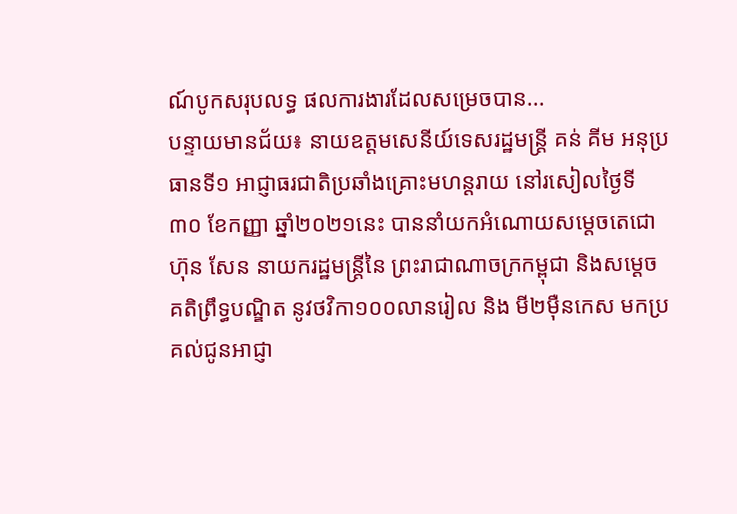ណ៍បូកសរុបលទ្ធ ផលការងារដែលសម្រេចបាន...
បន្ទាយមានជ័យ៖ នាយឧត្តមសេនីយ៍ទេសរដ្ឋមន្ត្រី គន់ គីម អនុប្រធានទី១ អាជ្ញាធរជាតិប្រឆាំងគ្រោះមហន្តរាយ នៅរសៀលថ្ងៃទី ៣០ ខែកញ្ញា ឆ្នាំ២០២១នេះ បាននាំយកអំណោយសម្ដេចតេជោ ហ៊ុន សែន នាយករដ្ឋមន្ត្រីនៃ ព្រះរាជាណាចក្រកម្ពុជា និងសម្ដេចគតិព្រឹទ្ធបណ្ឌិត នូវថវិកា១០០លានរៀល និង មី២ម៉ឺនកេស មកប្រគល់ជូនអាជ្ញា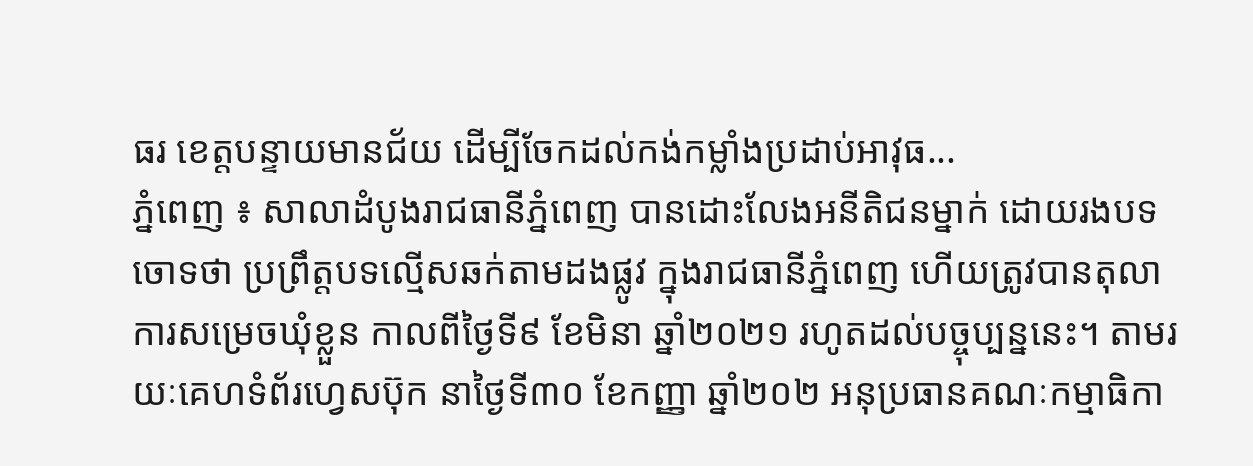ធរ ខេត្តបន្ទាយមានជ័យ ដើម្បីចែកដល់កង់កម្លាំងប្រដាប់អាវុធ...
ភ្នំពេញ ៖ សាលាដំបូងរាជធានីភ្នំពេញ បានដោះលែងអនីតិជនម្នាក់ ដោយរងបទចោទថា ប្រព្រឹត្តបទល្មើសឆក់តាមដងផ្លូវ ក្នុងរាជធានីភ្នំពេញ ហើយត្រូវបានតុលាការសម្រេចឃុំខ្លួន កាលពីថ្ងៃទី៩ ខែមិនា ឆ្នាំ២០២១ រហូតដល់បច្ចុប្បន្ននេះ។ តាមរយៈគេហទំព័រហ្វេសប៊ុក នាថ្ងៃទី៣០ ខែកញ្ញា ឆ្នាំ២០២ អនុប្រធានគណៈកម្មាធិកា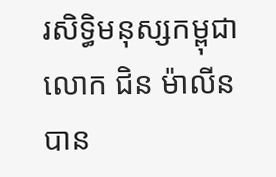រសិទ្ធិមនុស្សកម្ពុជា លោក ជិន ម៉ាលីន បាន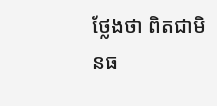ថ្លែងថា ពិតជាមិនធ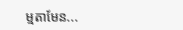ម្មតាមែន...